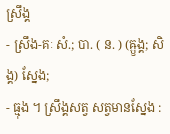ស្រឹង្គ
- ស្រឹង-គៈ សំ.; បា. ( ន. ) (ឝ្ឫង្គ; សិង្គ) ស្នែង;
- ធ្មុង ។ ស្រឹង្គសត្វ សត្វមានស្នែង :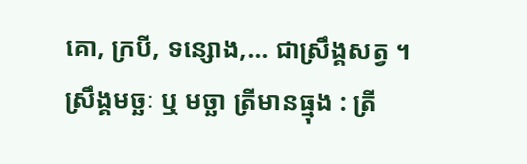គោ, ក្របី, ទន្សោង,... ជាស្រឹង្គសត្វ ។ ស្រឹង្គមច្ឆៈ ឬ មច្ឆា ត្រីមានធ្មុង : ត្រី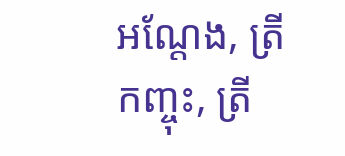អណ្តែង, ត្រីកញ្ចុះ, ត្រី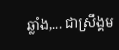ឆ្លាំង,... ជាស្រឹង្គម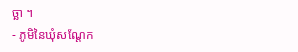ច្ឆា ។
- ភូមិនៃឃុំសណ្ដែក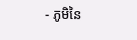- ភូមិនៃ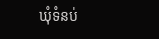ឃុំទំនប់